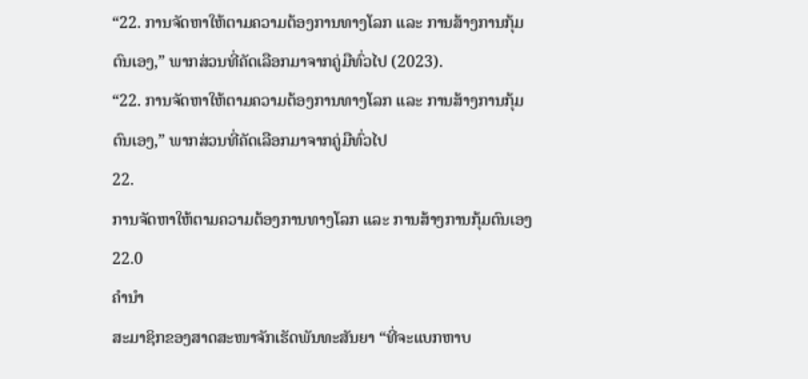“22. ການຈັດຫາໃຫ້ຕາມຄວາມຕ້ອງການທາງໂລກ ແລະ ການສ້າງການກຸ້ມຕົນເອງ,” ພາກສ່ວນທີ່ຄັດເລືອກມາຈາກຄູ່ມືທົ່ວໄປ (2023).
“22. ການຈັດຫາໃຫ້ຕາມຄວາມຕ້ອງການທາງໂລກ ແລະ ການສ້າງການກຸ້ມຕົນເອງ,” ພາກສ່ວນທີ່ຄັດເລືອກມາຈາກຄູ່ມືທົ່ວໄປ
22.
ການຈັດຫາໃຫ້ຕາມຄວາມຕ້ອງການທາງໂລກ ແລະ ການສ້າງການກຸ້ມຕົນເອງ
22.0
ຄຳນຳ
ສະມາຊິກຂອງສາດສະໜາຈັກເຮັດພັນທະສັນຍາ “ທີ່ຈະແບກຫາບ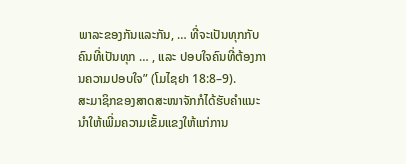ພາລະຂອງກັນແລະກັນ, … ທີ່ຈະເປັນທຸກກັບຄົນທີ່ເປັນທຸກ … , ແລະ ປອບໃຈຄົນທີ່ຕ້ອງການຄວາມປອບໃຈ” (ໂມໄຊຢາ 18:8–9).
ສະມາຊິກຂອງສາດສະໜາຈັກກໍໄດ້ຮັບຄຳແນະນຳໃຫ້ເພີ່ມຄວາມເຂັ້ມແຂງໃຫ້ແກ່ການ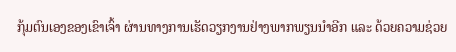ກຸ້ມຕົນເອງຂອງເຂົາເຈົ້າ ຜ່ານທາງການເຮັດວຽກງານຢ່າງພາກພຽນນຳອີກ ແລະ ດ້ວຍຄວາມຊ່ວຍ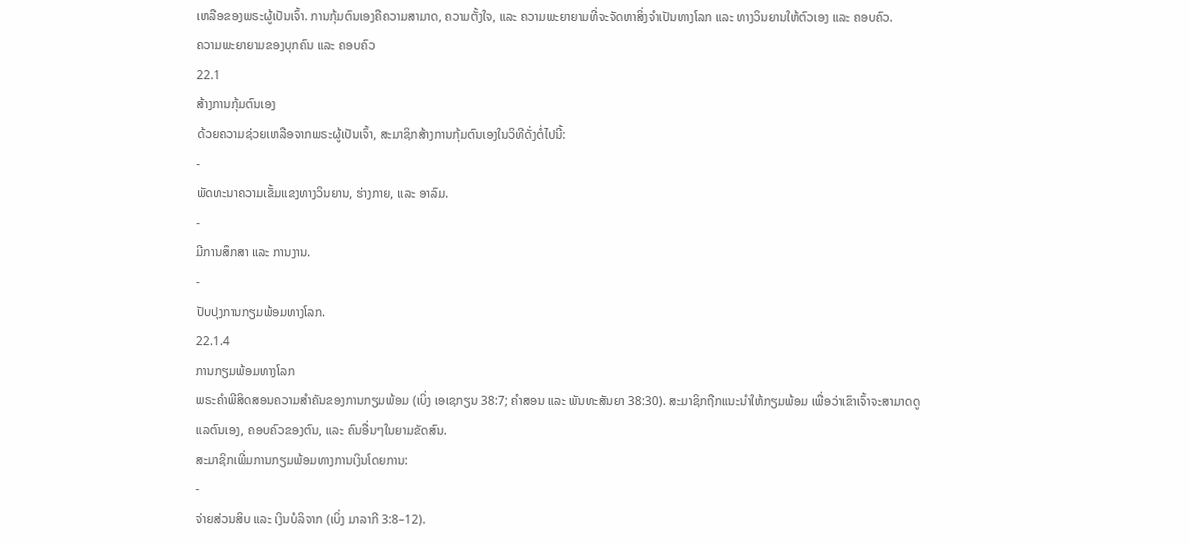ເຫລືອຂອງພຣະຜູ້ເປັນເຈົ້າ. ການກຸ້ມຕົນເອງຄືຄວາມສາມາດ, ຄວາມຕັ້ງໃຈ, ແລະ ຄວາມພະຍາຍາມທີ່ຈະຈັດຫາສິ່ງຈຳເປັນທາງໂລກ ແລະ ທາງວິນຍານໃຫ້ຕົວເອງ ແລະ ຄອບຄົວ.
ຄວາມພະຍາຍາມຂອງບຸກຄົນ ແລະ ຄອບຄົວ
22.1
ສ້າງການກຸ້ມຕົນເອງ
ດ້ວຍຄວາມຊ່ວຍເຫລືອຈາກພຣະຜູ້ເປັນເຈົ້າ, ສະມາຊິກສ້າງການກຸ້ມຕົນເອງໃນວິທີດັ່ງຕໍ່ໄປນີ້:
-
ພັດທະນາຄວາມເຂັ້ມແຂງທາງວິນຍານ, ຮ່າງກາຍ, ແລະ ອາລົມ.
-
ມີການສຶກສາ ແລະ ການງານ.
-
ປັບປຸງການກຽມພ້ອມທາງໂລກ.
22.1.4
ການກຽມພ້ອມທາງໂລກ
ພຣະຄຳພີສິດສອນຄວາມສຳຄັນຂອງການກຽມພ້ອມ (ເບິ່ງ ເອເຊກຽນ 38:7; ຄຳສອນ ແລະ ພັນທະສັນຍາ 38:30). ສະມາຊິກຖືກແນະນຳໃຫ້ກຽມພ້ອມ ເພື່ອວ່າເຂົາເຈົ້າຈະສາມາດດູແລຕົນເອງ, ຄອບຄົວຂອງຕົນ, ແລະ ຄົນອື່ນໆໃນຍາມຂັດສົນ.
ສະມາຊິກເພີ່ມການກຽມພ້ອມທາງການເງິນໂດຍການ:
-
ຈ່າຍສ່ວນສິບ ແລະ ເງິນບໍລິຈາກ (ເບິ່ງ ມາລາກີ 3:8–12).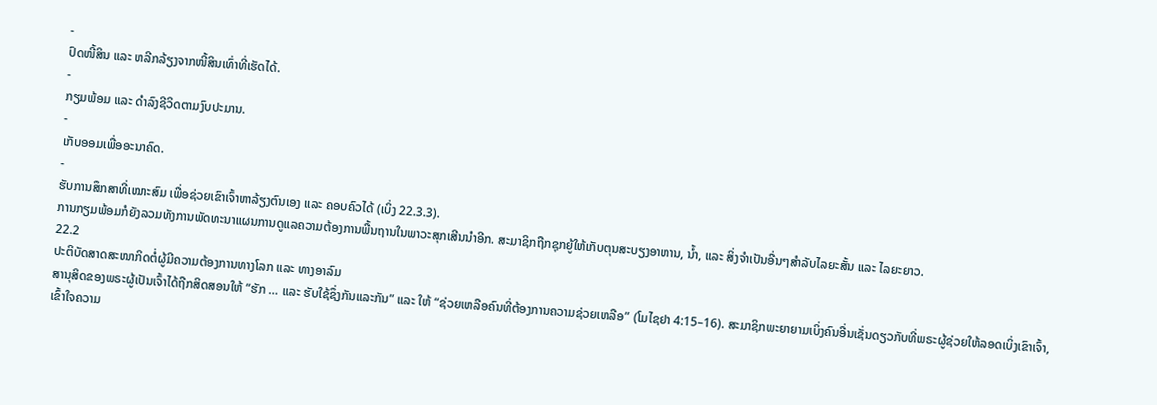-
ປົດໜີ້ສິນ ແລະ ຫລີກລ້ຽງຈາກໜີ້ສິນເທົ່າທີ່ເຮັດໄດ້.
-
ກຽມພ້ອມ ແລະ ດຳລົງຊີວິດຕາມງົບປະມານ.
-
ເກັບອອມເພື່ອອະນາຄົດ.
-
ຮັບການສຶກສາທີ່ເໝາະສົມ ເພື່ອຊ່ວຍເຂົາເຈົ້າຫາລ້ຽງຕົນເອງ ແລະ ຄອບຄົວໄດ້ (ເບິ່ງ 22.3.3).
ການກຽມພ້ອມກໍຍັງລວມທັງການພັດທະນາແຜນການດູແລຄວາມຕ້ອງການພື້ນຖານໃນພາວະສຸກເສີນນຳອີກ. ສະມາຊິກຖືກຊຸກຍູ້ໃຫ້ເກັບຕຸນສະບຽງອາຫານ, ນ້ຳ, ແລະ ສິ່ງຈຳເປັນອື່ນໆສຳລັບໄລຍະສັ້ນ ແລະ ໄລຍະຍາວ.
22.2
ປະຕິບັດສາດສະໜາກິດຕໍ່ຜູ້ມີຄວາມຕ້ອງການທາງໂລກ ແລະ ທາງອາລົມ
ສານຸສິດຂອງພຣະຜູ້ເປັນເຈົ້າໄດ້ຖືກສິດສອນໃຫ້ “ຮັກ … ແລະ ຮັບໃຊ້ຊຶ່ງກັນແລະກັນ” ແລະ ໃຫ້ “ຊ່ວຍເຫລືອຄົນທີ່ຕ້ອງການຄວາມຊ່ວຍເຫລືອ” (ໂມໄຊຢາ 4:15–16). ສະມາຊິກພະຍາຍາມເບິ່ງຄົນອື່ນເຊັ່ນດຽວກັບທີ່ພຣະຜູ້ຊ່ວຍໃຫ້ລອດເບິ່ງເຂົາເຈົ້າ, ເຂົ້າໃຈຄວາມ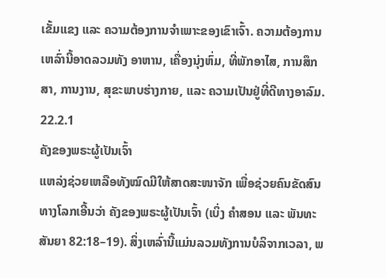ເຂັ້ມແຂງ ແລະ ຄວາມຕ້ອງການຈຳເພາະຂອງເຂົາເຈົ້າ. ຄວາມຕ້ອງການເຫລົ່ານີ້ອາດລວມທັງ ອາຫານ, ເຄື່ອງນຸ່ງຫົ່ມ, ທີ່ພັກອາໄສ, ການສຶກສາ, ການງານ, ສຸຂະພາບຮ່າງກາຍ, ແລະ ຄວາມເປັນຢູ່ທີ່ດີທາງອາລົມ.
22.2.1
ຄັງຂອງພຣະຜູ້ເປັນເຈົ້າ
ແຫລ່ງຊ່ວຍເຫລືອທັງໝົດມີໃຫ້ສາດສະໜາຈັກ ເພື່ອຊ່ວຍຄົນຂັດສົນທາງໂລກເອີ້ນວ່າ ຄັງຂອງພຣະຜູ້ເປັນເຈົ້າ (ເບິ່ງ ຄຳສອນ ແລະ ພັນທະສັນຍາ 82:18–19). ສິ່ງເຫລົ່ານີ້ແມ່ນລວມທັງການບໍລິຈາກເວລາ, ພ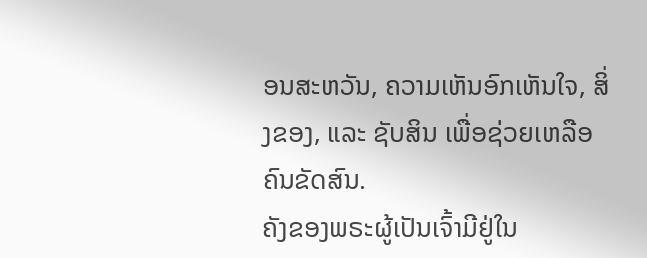ອນສະຫວັນ, ຄວາມເຫັນອົກເຫັນໃຈ, ສິ່ງຂອງ, ແລະ ຊັບສິນ ເພື່ອຊ່ວຍເຫລືອຄົນຂັດສົນ.
ຄັງຂອງພຣະຜູ້ເປັນເຈົ້າມີຢູ່ໃນ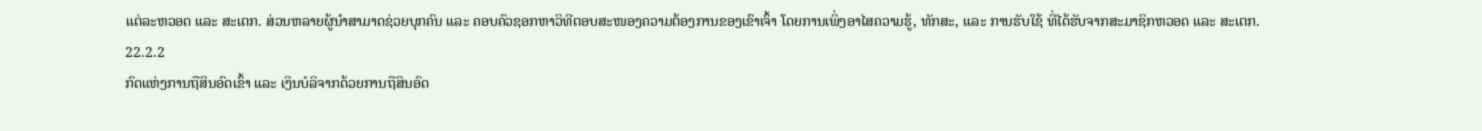ແຕ່ລະຫວອດ ແລະ ສະເຕກ. ສ່ວນຫລາຍຜູ້ນຳສາມາດຊ່ວຍບຸກຄົນ ແລະ ຄອບຄົວຊອກຫາວິທີຕອບສະໜອງຄວາມຕ້ອງການຂອງເຂົາເຈົ້າ ໂດຍການເພິ່ງອາໄສຄວາມຮູ້, ທັກສະ, ແລະ ການຮັບໃຊ້ ທີ່ໄດ້ຮັບຈາກສະມາຊິກຫວອດ ແລະ ສະເຕກ.
22.2.2
ກົດແຫ່ງການຖືສິນອົດເຂົ້າ ແລະ ເງິນບໍລິຈາກດ້ວຍການຖືສິນອົດ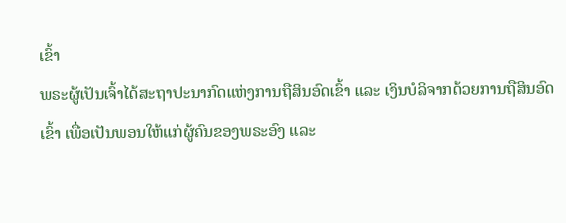ເຂົ້າ
ພຣະຜູ້ເປັນເຈົ້າໄດ້ສະຖາປະນາກົດແຫ່ງການຖືສິນອົດເຂົ້າ ແລະ ເງິນບໍລິຈາກດ້ວຍການຖືສິນອົດເຂົ້າ ເພື່ອເປັນພອນໃຫ້ແກ່ຜູ້ຄົນຂອງພຣະອົງ ແລະ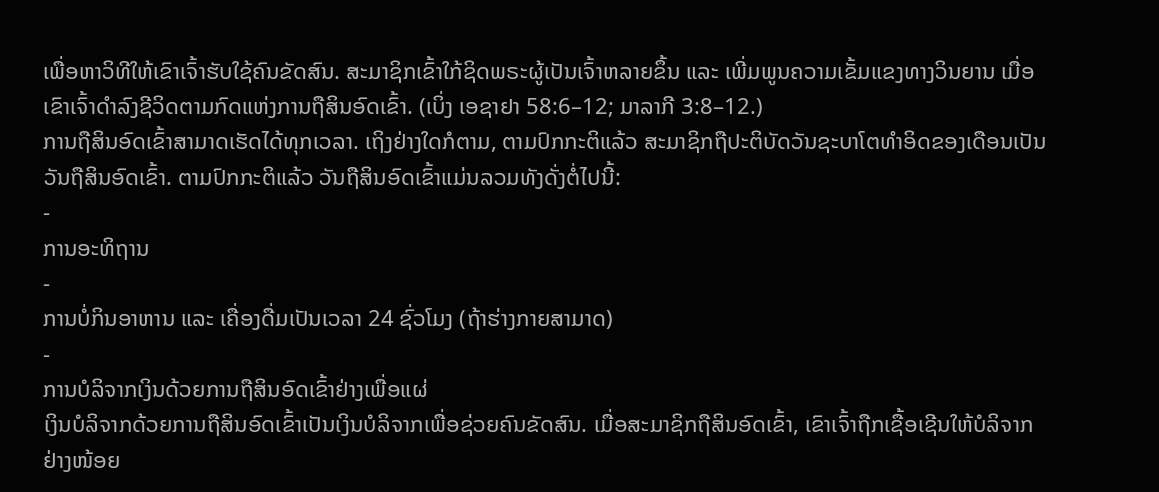ເພື່ອຫາວິທີໃຫ້ເຂົາເຈົ້າຮັບໃຊ້ຄົນຂັດສົນ. ສະມາຊິກເຂົ້າໃກ້ຊິດພຣະຜູ້ເປັນເຈົ້າຫລາຍຂຶ້ນ ແລະ ເພີ່ມພູນຄວາມເຂັ້ມແຂງທາງວິນຍານ ເມື່ອເຂົາເຈົ້າດຳລົງຊີວິດຕາມກົດແຫ່ງການຖືສິນອົດເຂົ້າ. (ເບິ່ງ ເອຊາຢາ 58:6–12; ມາລາກີ 3:8–12.)
ການຖືສິນອົດເຂົ້າສາມາດເຮັດໄດ້ທຸກເວລາ. ເຖິງຢ່າງໃດກໍຕາມ, ຕາມປົກກະຕິແລ້ວ ສະມາຊິກຖືປະຕິບັດວັນຊະບາໂຕທຳອິດຂອງເດືອນເປັນວັນຖືສິນອົດເຂົ້າ. ຕາມປົກກະຕິແລ້ວ ວັນຖືສິນອົດເຂົ້າແມ່ນລວມທັງດັ່ງຕໍ່ໄປນີ້:
-
ການອະທິຖານ
-
ການບໍ່ກິນອາຫານ ແລະ ເຄື່ອງດື່ມເປັນເວລາ 24 ຊົ່ວໂມງ (ຖ້າຮ່າງກາຍສາມາດ)
-
ການບໍລິຈາກເງິນດ້ວຍການຖືສິນອົດເຂົ້າຢ່າງເພື່ອແຜ່
ເງິນບໍລິຈາກດ້ວຍການຖືສິນອົດເຂົ້າເປັນເງິນບໍລິຈາກເພື່ອຊ່ວຍຄົນຂັດສົນ. ເມື່ອສະມາຊິກຖືສິນອົດເຂົ້າ, ເຂົາເຈົ້າຖືກເຊື້ອເຊີນໃຫ້ບໍລິຈາກຢ່າງໜ້ອຍ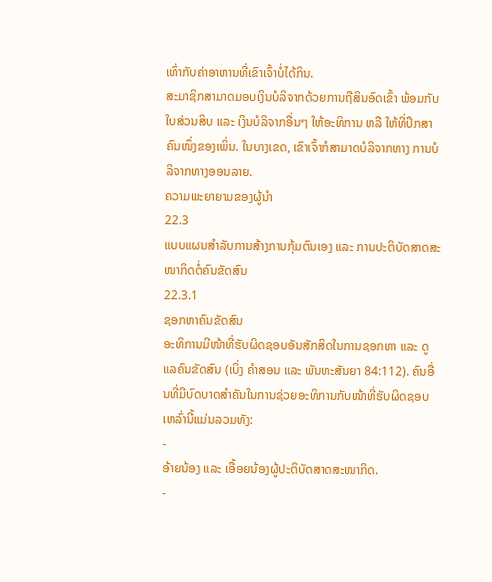ເທົ່າກັບຄ່າອາຫານທີ່ເຂົາເຈົ້າບໍ່ໄດ້ກິນ.
ສະມາຊິກສາມາດມອບເງິນບໍລິຈາກດ້ວຍການຖືສິນອົດເຂົ້າ ພ້ອມກັບໃບສ່ວນສິບ ແລະ ເງິນບໍລິຈາກອື່ນໆ ໃຫ້ອະທິການ ຫລື ໃຫ້ທີ່ປຶກສາຄົນໜຶ່ງຂອງເພິ່ນ. ໃນບາງເຂດ, ເຂົາເຈົ້າກໍສາມາດບໍລິຈາກທາງ ການບໍລິຈາກທາງອອນລາຍ.
ຄວາມພະຍາຍາມຂອງຜູ້ນຳ
22.3
ແບບແຜນສຳລັບການສ້າງການກຸ້ມຕົນເອງ ແລະ ການປະຕິບັດສາດສະໜາກິດຕໍ່ຄົນຂັດສົນ
22.3.1
ຊອກຫາຄົນຂັດສົນ
ອະທິການມີໜ້າທີ່ຮັບຜິດຊອບອັນສັກສິດໃນການຊອກຫາ ແລະ ດູແລຄົນຂັດສົນ (ເບິ່ງ ຄຳສອນ ແລະ ພັນທະສັນຍາ 84:112). ຄົນອື່ນທີ່ມີບົດບາດສຳຄັນໃນການຊ່ວຍອະທິການກັບໜ້າທີ່ຮັບຜິດຊອບເຫລົ່ານີ້ແມ່ນລວມທັງ:
-
ອ້າຍນ້ອງ ແລະ ເອື້ອຍນ້ອງຜູ້ປະຕິບັດສາດສະໜາກິດ.
-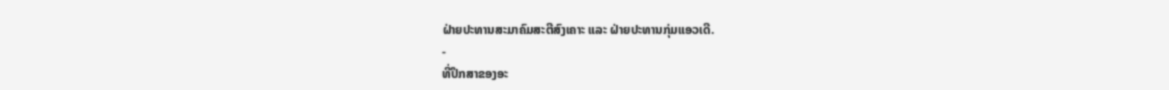ຝ່າຍປະທານສະມາຄົມສະຕີສົງເຄາະ ແລະ ຝ່າຍປະທານກຸ່ມແອວເດີ.
-
ທີ່ປຶກສາຂອງອະ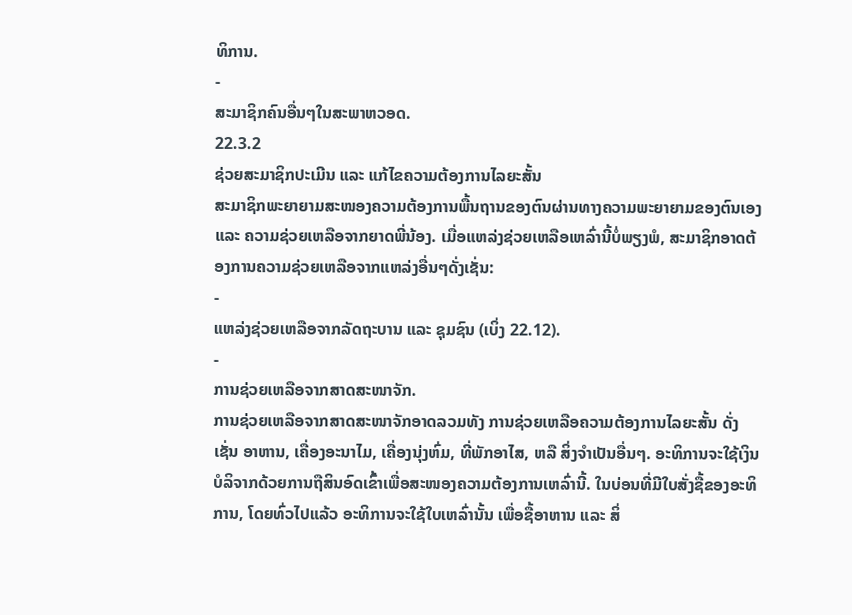ທິການ.
-
ສະມາຊິກຄົນອື່ນໆໃນສະພາຫວອດ.
22.3.2
ຊ່ວຍສະມາຊິກປະເມີນ ແລະ ແກ້ໄຂຄວາມຕ້ອງການໄລຍະສັ້ນ
ສະມາຊິກພະຍາຍາມສະໜອງຄວາມຕ້ອງການພື້ນຖານຂອງຕົນຜ່ານທາງຄວາມພະຍາຍາມຂອງຕົນເອງ ແລະ ຄວາມຊ່ວຍເຫລືອຈາກຍາດພີ່ນ້ອງ. ເມື່ອແຫລ່ງຊ່ວຍເຫລືອເຫລົ່ານີ້ບໍ່ພຽງພໍ, ສະມາຊິກອາດຕ້ອງການຄວາມຊ່ວຍເຫລືອຈາກແຫລ່ງອື່ນໆດັ່ງເຊັ່ນ:
-
ແຫລ່ງຊ່ວຍເຫລືອຈາກລັດຖະບານ ແລະ ຊຸມຊົນ (ເບິ່ງ 22.12).
-
ການຊ່ວຍເຫລືອຈາກສາດສະໜາຈັກ.
ການຊ່ວຍເຫລືອຈາກສາດສະໜາຈັກອາດລວມທັງ ການຊ່ວຍເຫລືອຄວາມຕ້ອງການໄລຍະສັ້ນ ດັ່ງເຊັ່ນ ອາຫານ, ເຄື່ອງອະນາໄມ, ເຄື່ອງນຸ່ງຫົ່ມ, ທີ່ພັກອາໄສ, ຫລື ສິ່ງຈຳເປັນອື່ນໆ. ອະທິການຈະໃຊ້ເງິນບໍລິຈາກດ້ວຍການຖືສິນອົດເຂົ້າເພື່ອສະໜອງຄວາມຕ້ອງການເຫລົ່ານີ້. ໃນບ່ອນທີ່ມີໃບສັ່ງຊື້ຂອງອະທິການ, ໂດຍທົ່ວໄປແລ້ວ ອະທິການຈະໃຊ້ໃບເຫລົ່ານັ້ນ ເພື່ອຊື້ອາຫານ ແລະ ສິ່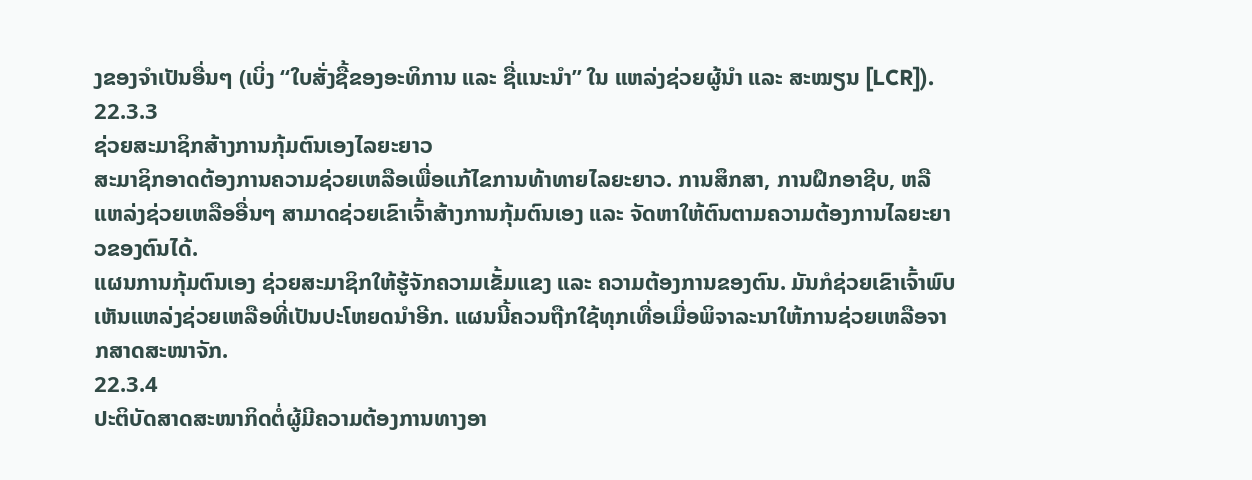ງຂອງຈຳເປັນອື່ນໆ (ເບິ່ງ “ໃບສັ່ງຊື້ຂອງອະທິການ ແລະ ຊື່ແນະນຳ” ໃນ ແຫລ່ງຊ່ວຍຜູ້ນຳ ແລະ ສະໝຽນ [LCR]).
22.3.3
ຊ່ວຍສະມາຊິກສ້າງການກຸ້ມຕົນເອງໄລຍະຍາວ
ສະມາຊິກອາດຕ້ອງການຄວາມຊ່ວຍເຫລືອເພື່ອແກ້ໄຂການທ້າທາຍໄລຍະຍາວ. ການສຶກສາ, ການຝຶກອາຊີບ, ຫລື ແຫລ່ງຊ່ວຍເຫລືອອື່ນໆ ສາມາດຊ່ວຍເຂົາເຈົ້າສ້າງການກຸ້ມຕົນເອງ ແລະ ຈັດຫາໃຫ້ຕົນຕາມຄວາມຕ້ອງການໄລຍະຍາວຂອງຕົນໄດ້.
ແຜນການກຸ້ມຕົນເອງ ຊ່ວຍສະມາຊິກໃຫ້ຮູ້ຈັກຄວາມເຂັ້ມແຂງ ແລະ ຄວາມຕ້ອງການຂອງຕົນ. ມັນກໍຊ່ວຍເຂົາເຈົ້າພົບເຫັນແຫລ່ງຊ່ວຍເຫລືອທີ່ເປັນປະໂຫຍດນຳອີກ. ແຜນນີ້ຄວນຖືກໃຊ້ທຸກເທື່ອເມື່ອພິຈາລະນາໃຫ້ການຊ່ວຍເຫລືອຈາກສາດສະໜາຈັກ.
22.3.4
ປະຕິບັດສາດສະໜາກິດຕໍ່ຜູ້ມີຄວາມຕ້ອງການທາງອາ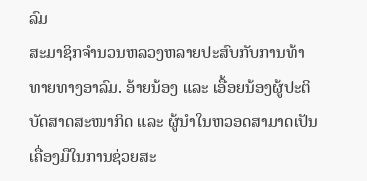ລົມ
ສະມາຊິກຈຳນວນຫລວງຫລາຍປະສົບກັບການທ້າທາຍທາງອາລົມ. ອ້າຍນ້ອງ ແລະ ເອື້ອຍນ້ອງຜູ້ປະຕິບັດສາດສະໜາກິດ ແລະ ຜູ້ນຳໃນຫວອດສາມາດເປັນເຄື່ອງມືໃນການຊ່ວຍສະ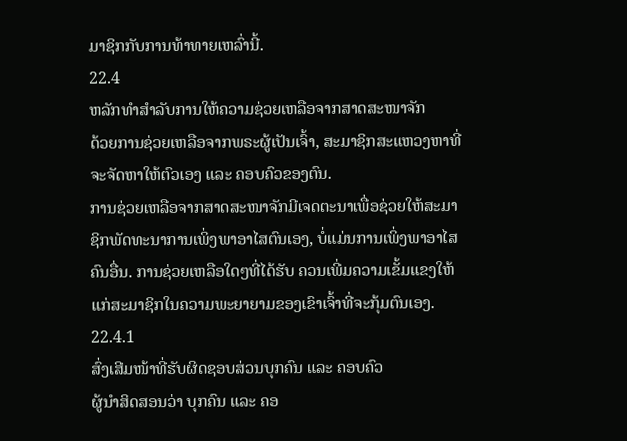ມາຊິກກັບການທ້າທາຍເຫລົ່ານີ້.
22.4
ຫລັກທຳສຳລັບການໃຫ້ຄວາມຊ່ວຍເຫລືອຈາກສາດສະໜາຈັກ
ດ້ວຍການຊ່ວຍເຫລືອຈາກພຣະຜູ້ເປັນເຈົ້າ, ສະມາຊິກສະແຫວງຫາທີ່ຈະຈັດຫາໃຫ້ຕົວເອງ ແລະ ຄອບຄົວຂອງຕົນ.
ການຊ່ວຍເຫລືອຈາກສາດສະໜາຈັກມີເຈດຕະນາເພື່ອຊ່ວຍໃຫ້ສະມາຊິກພັດທະນາການເພິ່ງພາອາໄສຕົນເອງ, ບໍ່ແມ່ນການເພິ່ງພາອາໄສຄົນອື່ນ. ການຊ່ວຍເຫລືອໃດໆທີ່ໄດ້ຮັບ ຄວນເພີ່ມຄວາມເຂັ້ມແຂງໃຫ້ແກ່ສະມາຊິກໃນຄວາມພະຍາຍາມຂອງເຂົາເຈົ້າທີ່ຈະກຸ້ມຕົນເອງ.
22.4.1
ສົ່ງເສີມໜ້າທີ່ຮັບຜິດຊອບສ່ວນບຸກຄົນ ແລະ ຄອບຄົວ
ຜູ້ນຳສິດສອນວ່າ ບຸກຄົນ ແລະ ຄອ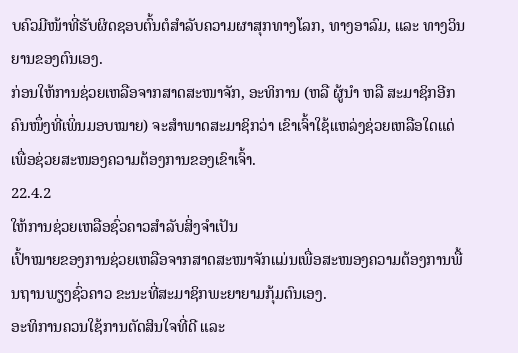ບຄົວມີໜ້າທີ່ຮັບຜິດຊອບຕົ້ນຕໍສຳລັບຄວາມຜາສຸກທາງໂລກ, ທາງອາລົມ, ແລະ ທາງວິນຍານຂອງຕົນເອງ.
ກ່ອນໃຫ້ການຊ່ວຍເຫລືອຈາກສາດສະໜາຈັກ, ອະທິການ (ຫລື ຜູ້ນຳ ຫລື ສະມາຊິກອີກຄົນໜຶ່ງທີ່ເພິ່ນມອບໝາຍ) ຈະສຳພາດສະມາຊິກວ່າ ເຂົາເຈົ້າໃຊ້ແຫລ່ງຊ່ວຍເຫລືອໃດແດ່ ເພື່ອຊ່ວຍສະໜອງຄວາມຕ້ອງການຂອງເຂົາເຈົ້າ.
22.4.2
ໃຫ້ການຊ່ວຍເຫລືອຊົ່ວຄາວສຳລັບສິ່ງຈຳເປັນ
ເປົ້າໝາຍຂອງການຊ່ວຍເຫລືອຈາກສາດສະໜາຈັກແມ່ນເພື່ອສະໜອງຄວາມຕ້ອງການພື້ນຖານພຽງຊົ່ວຄາວ ຂະນະທີ່ສະມາຊິກພະຍາຍາມກຸ້ມຕົນເອງ.
ອະທິການຄວນໃຊ້ການຕັດສິນໃຈທີ່ດີ ແລະ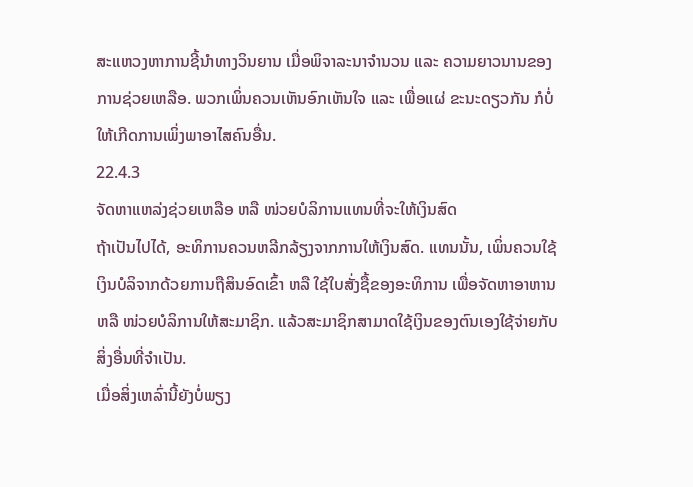ສະແຫວງຫາການຊີ້ນຳທາງວິນຍານ ເມື່ອພິຈາລະນາຈຳນວນ ແລະ ຄວາມຍາວນານຂອງການຊ່ວຍເຫລືອ. ພວກເພິ່ນຄວນເຫັນອົກເຫັນໃຈ ແລະ ເພື່ອແຜ່ ຂະນະດຽວກັນ ກໍບໍ່ໃຫ້ເກີດການເພິ່ງພາອາໄສຄົນອື່ນ.
22.4.3
ຈັດຫາແຫລ່ງຊ່ວຍເຫລືອ ຫລື ໜ່ວຍບໍລິການແທນທີ່ຈະໃຫ້ເງິນສົດ
ຖ້າເປັນໄປໄດ້, ອະທິການຄວນຫລີກລ້ຽງຈາກການໃຫ້ເງິນສົດ. ແທນນັ້ນ, ເພິ່ນຄວນໃຊ້ເງິນບໍລິຈາກດ້ວຍການຖືສິນອົດເຂົ້າ ຫລື ໃຊ້ໃບສັ່ງຊື້ຂອງອະທິການ ເພື່ອຈັດຫາອາຫານ ຫລື ໜ່ວຍບໍລິການໃຫ້ສະມາຊິກ. ແລ້ວສະມາຊິກສາມາດໃຊ້ເງິນຂອງຕົນເອງໃຊ້ຈ່າຍກັບສິ່ງອື່ນທີ່ຈຳເປັນ.
ເມື່ອສິ່ງເຫລົ່ານີ້ຍັງບໍ່ພຽງ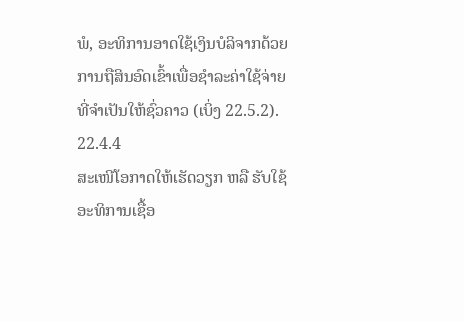ພໍ, ອະທິການອາດໃຊ້ເງິນບໍລິຈາກດ້ວຍການຖືສິນອົດເຂົ້າເພື່ອຊຳລະຄ່າໃຊ້ຈ່າຍທີ່ຈຳເປັນໃຫ້ຊົ່ວຄາວ (ເບິ່ງ 22.5.2).
22.4.4
ສະເໜີໂອກາດໃຫ້ເຮັດວຽກ ຫລື ຮັບໃຊ້
ອະທິການເຊື້ອ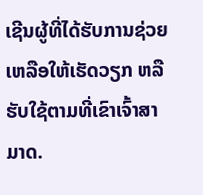ເຊີນຜູ້ທີ່ໄດ້ຮັບການຊ່ວຍເຫລືອໃຫ້ເຮັດວຽກ ຫລື ຮັບໃຊ້ຕາມທີ່ເຂົາເຈົ້າສາມາດ.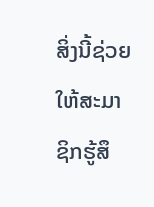ສິ່ງນີ້ຊ່ວຍໃຫ້ສະມາຊິກຮູ້ສຶ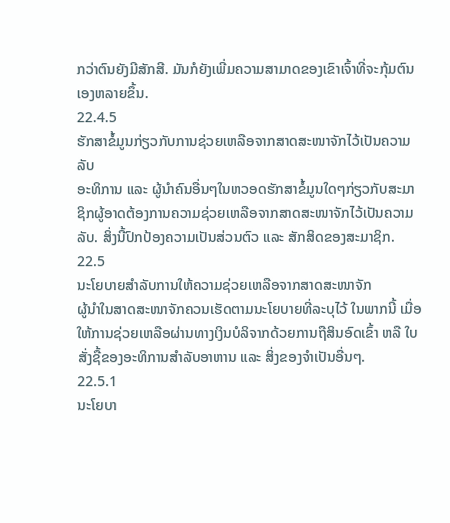ກວ່າຕົນຍັງມີສັກສີ. ມັນກໍຍັງເພີ່ມຄວາມສາມາດຂອງເຂົາເຈົ້າທີ່ຈະກຸ້ມຕົນເອງຫລາຍຂຶ້ນ.
22.4.5
ຮັກສາຂໍ້ມູນກ່ຽວກັບການຊ່ວຍເຫລືອຈາກສາດສະໜາຈັກໄວ້ເປັນຄວາມລັບ
ອະທິການ ແລະ ຜູ້ນຳຄົນອື່ນໆໃນຫວອດຮັກສາຂໍ້ມູນໃດໆກ່ຽວກັບສະມາຊິກຜູ້ອາດຕ້ອງການຄວາມຊ່ວຍເຫລືອຈາກສາດສະໜາຈັກໄວ້ເປັນຄວາມລັບ. ສິ່ງນີ້ປົກປ້ອງຄວາມເປັນສ່ວນຕົວ ແລະ ສັກສິດຂອງສະມາຊິກ.
22.5
ນະໂຍບາຍສຳລັບການໃຫ້ຄວາມຊ່ວຍເຫລືອຈາກສາດສະໜາຈັກ
ຜູ້ນຳໃນສາດສະໜາຈັກຄວນເຮັດຕາມນະໂຍບາຍທີ່ລະບຸໄວ້ ໃນພາກນີ້ ເມື່ອໃຫ້ການຊ່ວຍເຫລືອຜ່ານທາງເງິນບໍລິຈາກດ້ວຍການຖືສິນອົດເຂົ້າ ຫລື ໃບສັ່ງຊື້ຂອງອະທິການສຳລັບອາຫານ ແລະ ສິ່ງຂອງຈຳເປັນອື່ນໆ.
22.5.1
ນະໂຍບາ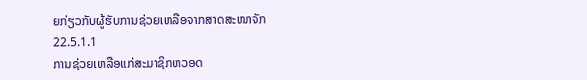ຍກ່ຽວກັບຜູ້ຮັບການຊ່ວຍເຫລືອຈາກສາດສະໜາຈັກ
22.5.1.1
ການຊ່ວຍເຫລືອແກ່ສະມາຊິກຫວອດ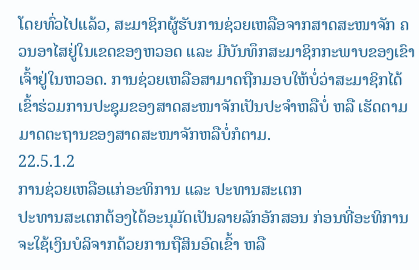ໂດຍທົ່ວໄປແລ້ວ, ສະມາຊິກຜູ້ຮັບການຊ່ວຍເຫລືອຈາກສາດສະໜາຈັກ ຄວນອາໄສຢູ່ໃນເຂດຂອງຫວອດ ແລະ ມີບັນທຶກສະມາຊິກກະພາບຂອງເຂົາເຈົ້າຢູ່ໃນຫວອດ. ການຊ່ວຍເຫລືອສາມາດຖືກມອບໃຫ້ບໍ່ວ່າສະມາຊິກໄດ້ເຂົ້າຮ່ວມການປະຊຸມຂອງສາດສະໜາຈັກເປັນປະຈຳຫລືບໍ່ ຫລື ເຮັດຕາມມາດຕະຖານຂອງສາດສະໜາຈັກຫລືບໍ່ກໍຕາມ.
22.5.1.2
ການຊ່ວຍເຫລືອແກ່ອະທິການ ແລະ ປະທານສະເຕກ
ປະທານສະເຕກຕ້ອງໄດ້ອະນຸມັດເປັນລາຍລັກອັກສອນ ກ່ອນທີ່ອະທິການຈະໃຊ້ເງິນບໍລິຈາກດ້ວຍການຖືສິນອົດເຂົ້າ ຫລື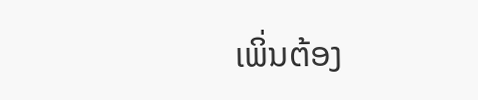ເພິ່ນຕ້ອງ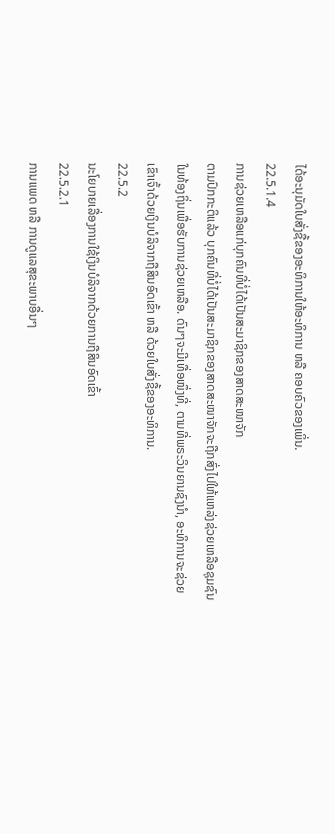ໄດ້ອະນຸມັດໃບສັ່ງຊື້ຂອງອະທິການໃຫ້ອະທິການ ຫລື ຄອບຄົວຂອງເພິ່ນ.
22.5.1.4
ການຊ່ວຍເຫລືອແກ່ບຸກຄົນທີ່ບໍ່ໄດ້ເປັນສະມາຊິກຂອງສາດສະໜາຈັກ
ຕາມປົກກະຕິແລ້ວ ບຸກຄົນທີ່ບໍ່ໄດ້ເປັນສະມາຊິກຂອງສາດສະໜາຈັກຈະຖືກສົ່ງໄປໃຫ້ແຫລ່ງຊ່ວຍເຫລືອຊຸມຊົນໃນທ້ອງຖິ່ນເພື່ອຮັບການຊ່ວຍເຫລືອ. ດົນໆຈະມີເທື່ອໜຶ່ງທີ່, ຕາມທີ່ພຣະວິນຍານຊົງນຳ, ອະທິການຈະຊ່ວຍເຂົາເຈົ້າດ້ວຍເງິນບໍລິຈາກຖືສິນອົດເຂົ້າ ຫລື ດ້ວຍໃບສັ່ງຊື້ຂອງອະທິການ.
22.5.2
ນະໂຍບາຍເລື່ອງການໃຊ້ເງິນບໍລິຈາກດ້ວຍການຖືສິນອົດເຂົ້າ
22.5.2.1
ການແພດ ຫລື ການດູແລສຸຂະພາບອື່ນໆ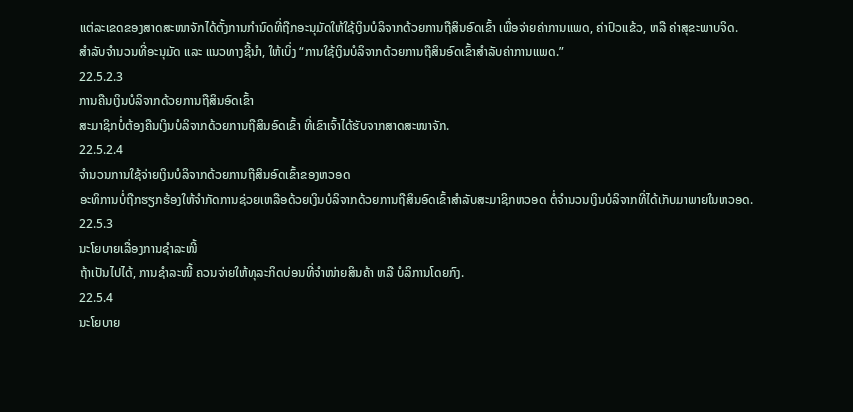ແຕ່ລະເຂດຂອງສາດສະໜາຈັກໄດ້ຕັ້ງການກຳນົດທີ່ຖືກອະນຸມັດໃຫ້ໃຊ້ເງິນບໍລິຈາກດ້ວຍການຖືສິນອົດເຂົ້າ ເພື່ອຈ່າຍຄ່າການແພດ, ຄ່າປົວແຂ້ວ, ຫລື ຄ່າສຸຂະພາບຈິດ.
ສຳລັບຈຳນວນທີ່ອະນຸມັດ ແລະ ແນວທາງຊີ້ນຳ, ໃຫ້ເບິ່ງ “ການໃຊ້ເງິນບໍລິຈາກດ້ວຍການຖືສິນອົດເຂົ້າສຳລັບຄ່າການແພດ.”
22.5.2.3
ການຄືນເງິນບໍລິຈາກດ້ວຍການຖືສິນອົດເຂົ້າ
ສະມາຊິກບໍ່ຕ້ອງຄືນເງິນບໍລິຈາກດ້ວຍການຖືສິນອົດເຂົ້າ ທີ່ເຂົາເຈົ້າໄດ້ຮັບຈາກສາດສະໜາຈັກ.
22.5.2.4
ຈຳນວນການໃຊ້ຈ່າຍເງິນບໍລິຈາກດ້ວຍການຖືສິນອົດເຂົ້າຂອງຫວອດ
ອະທິການບໍ່ຖືກຮຽກຮ້ອງໃຫ້ຈຳກັດການຊ່ວຍເຫລືອດ້ວຍເງິນບໍລິຈາກດ້ວຍການຖືສິນອົດເຂົ້າສຳລັບສະມາຊິກຫວອດ ຕໍ່ຈຳນວນເງິນບໍລິຈາກທີ່ໄດ້ເກັບມາພາຍໃນຫວອດ.
22.5.3
ນະໂຍບາຍເລື່ອງການຊຳລະໜີ້
ຖ້າເປັນໄປໄດ້, ການຊຳລະໜີ້ ຄວນຈ່າຍໃຫ້ທຸລະກິດບ່ອນທີ່ຈຳໜ່າຍສິນຄ້າ ຫລື ບໍລິການໂດຍກົງ.
22.5.4
ນະໂຍບາຍ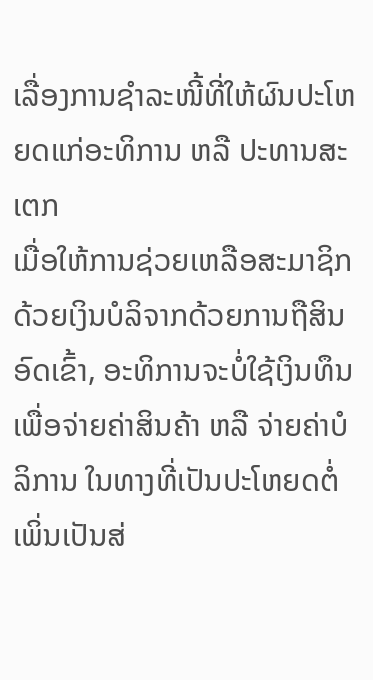ເລື່ອງການຊຳລະໜີ້ທີ່ໃຫ້ຜົນປະໂຫຍດແກ່ອະທິການ ຫລື ປະທານສະເຕກ
ເມື່ອໃຫ້ການຊ່ວຍເຫລືອສະມາຊິກດ້ວຍເງິນບໍລິຈາກດ້ວຍການຖືສິນອົດເຂົ້າ, ອະທິການຈະບໍ່ໃຊ້ເງິນທຶນເພື່ອຈ່າຍຄ່າສິນຄ້າ ຫລື ຈ່າຍຄ່າບໍລິການ ໃນທາງທີ່ເປັນປະໂຫຍດຕໍ່ເພິ່ນເປັນສ່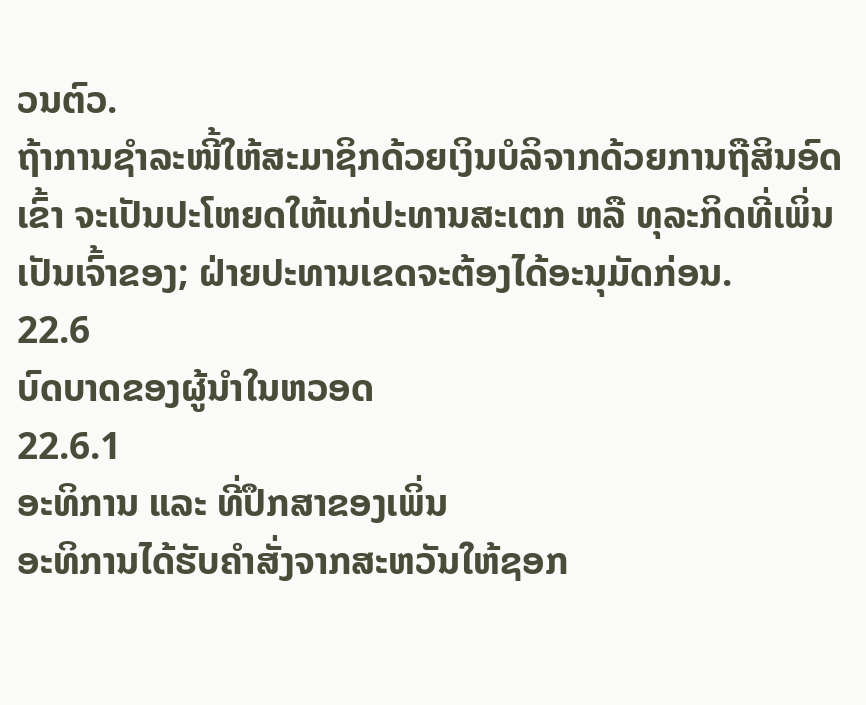ວນຕົວ.
ຖ້າການຊຳລະໜີ້ໃຫ້ສະມາຊິກດ້ວຍເງິນບໍລິຈາກດ້ວຍການຖືສິນອົດເຂົ້າ ຈະເປັນປະໂຫຍດໃຫ້ແກ່ປະທານສະເຕກ ຫລື ທຸລະກິດທີ່ເພິ່ນເປັນເຈົ້າຂອງ; ຝ່າຍປະທານເຂດຈະຕ້ອງໄດ້ອະນຸມັດກ່ອນ.
22.6
ບົດບາດຂອງຜູ້ນຳໃນຫວອດ
22.6.1
ອະທິການ ແລະ ທີ່ປຶກສາຂອງເພິ່ນ
ອະທິການໄດ້ຮັບຄຳສັ່ງຈາກສະຫວັນໃຫ້ຊອກ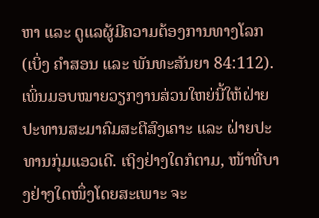ຫາ ແລະ ດູແລຜູ້ມີຄວາມຕ້ອງການທາງໂລກ (ເບິ່ງ ຄຳສອນ ແລະ ພັນທະສັນຍາ 84:112). ເພິ່ນມອບໝາຍວຽກງານສ່ວນໃຫຍ່ນີ້ໃຫ້ຝ່າຍປະທານສະມາຄົມສະຕີສົງເຄາະ ແລະ ຝ່າຍປະທານກຸ່ມແອວເດີ. ເຖິງຢ່າງໃດກໍຕາມ, ໜ້າທີ່ບາງຢ່າງໃດໜຶ່ງໂດຍສະເພາະ ຈະ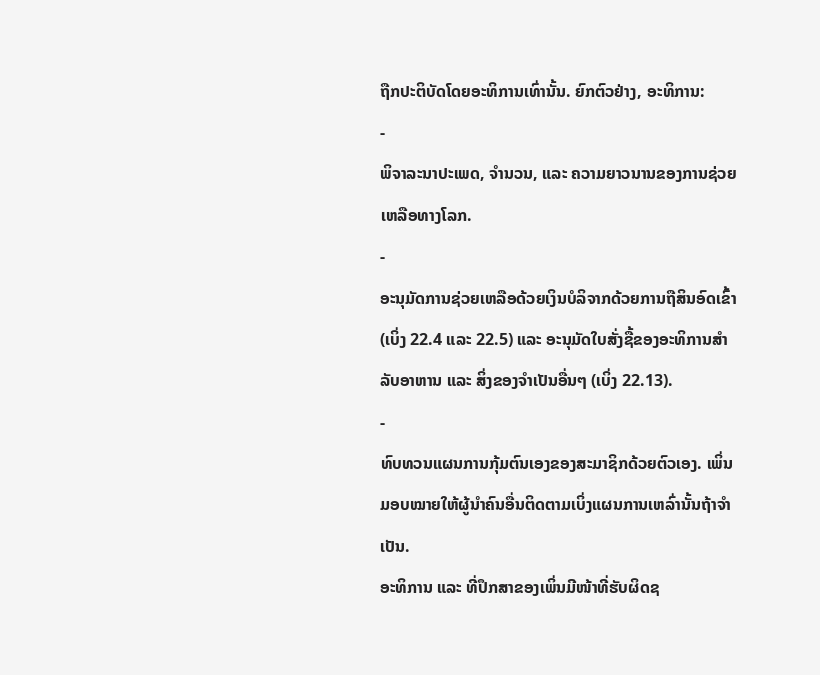ຖືກປະຕິບັດໂດຍອະທິການເທົ່ານັ້ນ. ຍົກຕົວຢ່າງ, ອະທິການ:
-
ພິຈາລະນາປະເພດ, ຈຳນວນ, ແລະ ຄວາມຍາວນານຂອງການຊ່ວຍເຫລືອທາງໂລກ.
-
ອະນຸມັດການຊ່ວຍເຫລືອດ້ວຍເງິນບໍລິຈາກດ້ວຍການຖືສິນອົດເຂົ້າ (ເບິ່ງ 22.4 ແລະ 22.5) ແລະ ອະນຸມັດໃບສັ່ງຊື້ຂອງອະທິການສຳລັບອາຫານ ແລະ ສິ່ງຂອງຈຳເປັນອື່ນໆ (ເບິ່ງ 22.13).
-
ທົບທວນແຜນການກຸ້ມຕົນເອງຂອງສະມາຊິກດ້ວຍຕົວເອງ. ເພິ່ນມອບໝາຍໃຫ້ຜູ້ນຳຄົນອື່ນຕິດຕາມເບິ່ງແຜນການເຫລົ່ານັ້ນຖ້າຈຳເປັນ.
ອະທິການ ແລະ ທີ່ປຶກສາຂອງເພິ່ນມີໜ້າທີ່ຮັບຜິດຊ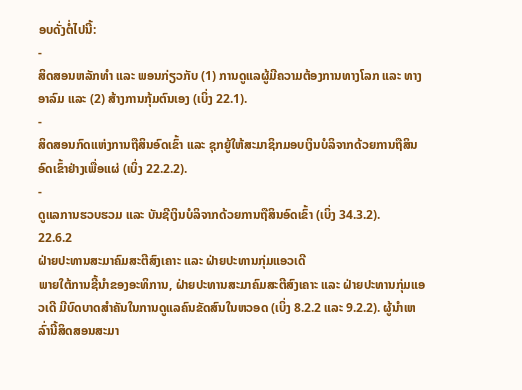ອບດັ່ງຕໍ່ໄປນີ້:
-
ສິດສອນຫລັກທຳ ແລະ ພອນກ່ຽວກັບ (1) ການດູແລຜູ້ມີຄວາມຕ້ອງການທາງໂລກ ແລະ ທາງອາລົມ ແລະ (2) ສ້າງການກຸ້ມຕົນເອງ (ເບິ່ງ 22.1).
-
ສິດສອນກົດແຫ່ງການຖືສິນອົດເຂົ້າ ແລະ ຊຸກຍູ້ໃຫ້ສະມາຊິກມອບເງິນບໍລິຈາກດ້ວຍການຖືສິນອົດເຂົ້າຢ່າງເພື່ອແຜ່ (ເບິ່ງ 22.2.2).
-
ດູແລການຮວບຮວມ ແລະ ບັນຊີເງິນບໍລິຈາກດ້ວຍການຖືສິນອົດເຂົ້າ (ເບິ່ງ 34.3.2).
22.6.2
ຝ່າຍປະທານສະມາຄົມສະຕີສົງເຄາະ ແລະ ຝ່າຍປະທານກຸ່ມແອວເດີ
ພາຍໃຕ້ການຊີ້ນຳຂອງອະທິການ, ຝ່າຍປະທານສະມາຄົມສະຕີສົງເຄາະ ແລະ ຝ່າຍປະທານກຸ່ມແອວເດີ ມີບົດບາດສຳຄັນໃນການດູແລຄົນຂັດສົນໃນຫວອດ (ເບິ່ງ 8.2.2 ແລະ 9.2.2). ຜູ້ນຳເຫລົ່ານີ້ສິດສອນສະມາ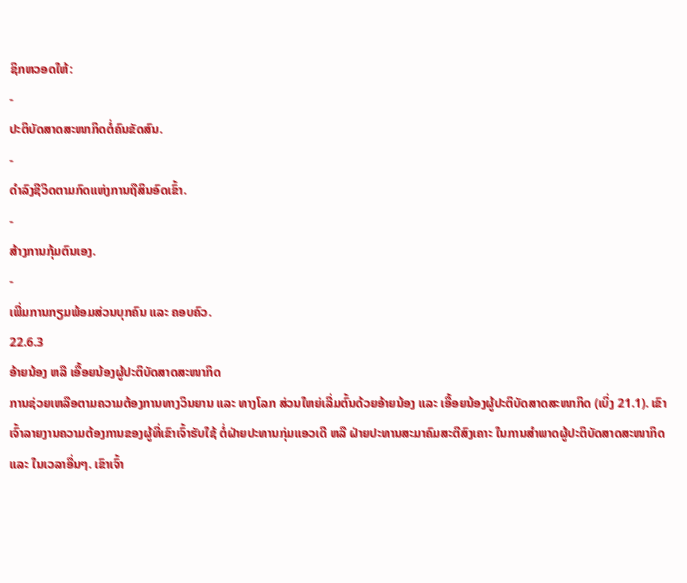ຊິກຫວອດໃຫ້:
-
ປະຕິບັດສາດສະໜາກິດຕໍ່ຄົນຂັດສົນ.
-
ດຳລົງຊີວິດຕາມກົດແຫ່ງການຖືສິນອົດເຂົ້າ.
-
ສ້າງການກຸ້ມຕົນເອງ.
-
ເພີ່ມການກຽມພ້ອມສ່ວນບຸກຄົນ ແລະ ຄອບຄົວ.
22.6.3
ອ້າຍນ້ອງ ຫລື ເອື້ອຍນ້ອງຜູ້ປະຕິບັດສາດສະໜາກິດ
ການຊ່ວຍເຫລືອຕາມຄວາມຕ້ອງການທາງວິນຍານ ແລະ ທາງໂລກ ສ່ວນໃຫຍ່ເລີ່ມຕົ້ນດ້ວຍອ້າຍນ້ອງ ແລະ ເອື້ອຍນ້ອງຜູ້ປະຕິບັດສາດສະໜາກິດ (ເບິ່ງ 21.1). ເຂົາເຈົ້າລາຍງານຄວາມຕ້ອງການຂອງຜູ້ທີ່ເຂົາເຈົ້າຮັບໃຊ້ ຕໍ່ຝ່າຍປະທານກຸ່ມແອວເດີ ຫລື ຝ່າຍປະທານສະມາຄົມສະຕີສົງເຄາະ ໃນການສຳພາດຜູ້ປະຕິບັດສາດສະໜາກິດ ແລະ ໃນເວລາອື່ນໆ. ເຂົາເຈົ້າ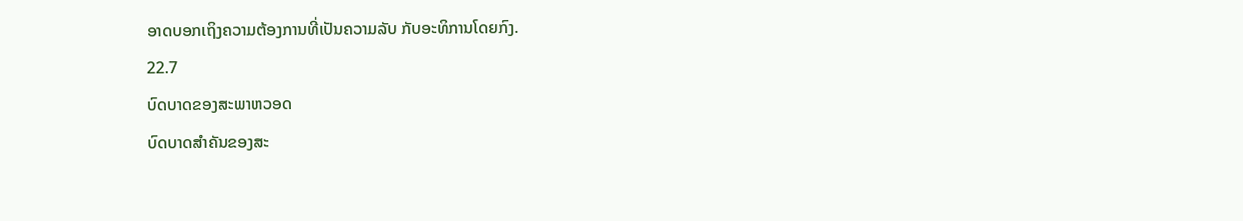ອາດບອກເຖິງຄວາມຕ້ອງການທີ່ເປັນຄວາມລັບ ກັບອະທິການໂດຍກົງ.
22.7
ບົດບາດຂອງສະພາຫວອດ
ບົດບາດສຳຄັນຂອງສະ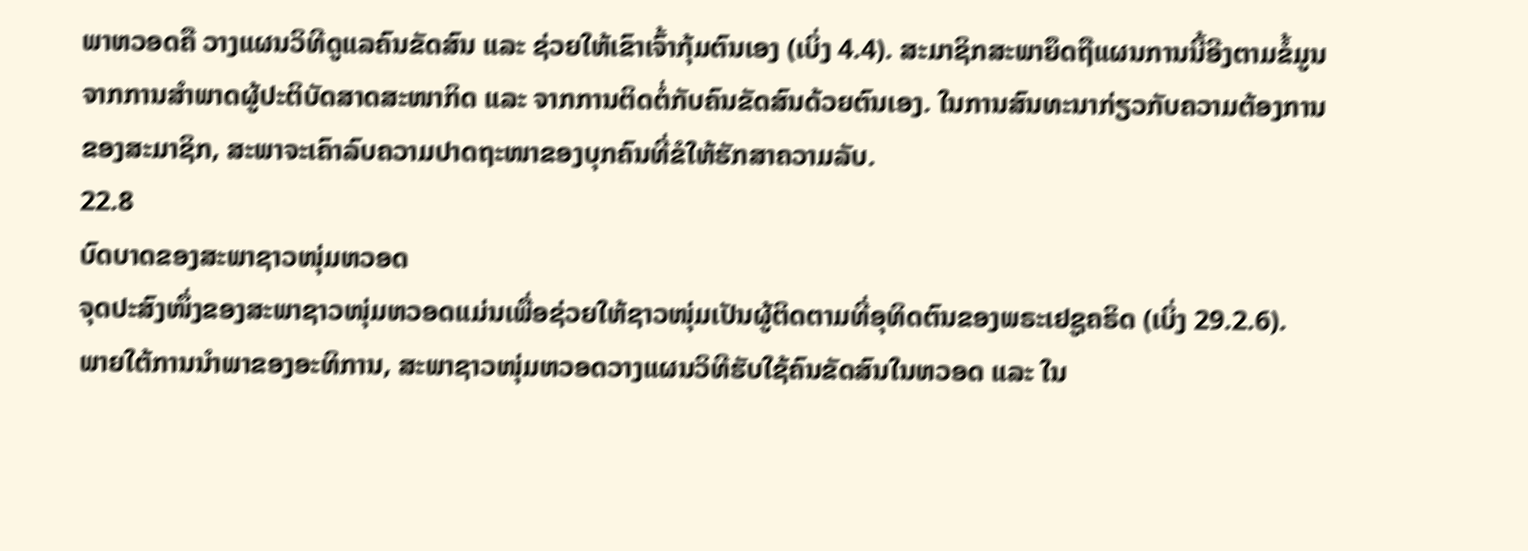ພາຫວອດຄື ວາງແຜນວິທີດູແລຄົນຂັດສົນ ແລະ ຊ່ວຍໃຫ້ເຂົາເຈົ້າກຸ້ມຕົນເອງ (ເບິ່ງ 4.4). ສະມາຊິກສະພາຍຶດຖືແຜນການນີ້ອີງຕາມຂໍ້ມູນຈາກການສຳພາດຜູ້ປະຕິບັດສາດສະໜາກິດ ແລະ ຈາກການຕິດຕໍ່ກັບຄົນຂັດສົນດ້ວຍຕົນເອງ. ໃນການສົນທະນາກ່ຽວກັບຄວາມຕ້ອງການຂອງສະມາຊິກ, ສະພາຈະເຄົາລົບຄວາມປາດຖະໜາຂອງບຸກຄົນທີ່ຂໍໃຫ້ຮັກສາຄວາມລັບ.
22.8
ບົດບາດຂອງສະພາຊາວໜຸ່ມຫວອດ
ຈຸດປະສົງໜຶ່ງຂອງສະພາຊາວໜຸ່ມຫວອດແມ່ນເພື່ອຊ່ວຍໃຫ້ຊາວໜຸ່ມເປັນຜູ້ຕິດຕາມທີ່ອຸທິດຕົນຂອງພຣະເຢຊູຄຣິດ (ເບິ່ງ 29.2.6).
ພາຍໃຕ້ການນຳພາຂອງອະທິການ, ສະພາຊາວໜຸ່ມຫວອດວາງແຜນວິທີຮັບໃຊ້ຄົນຂັດສົນໃນຫວອດ ແລະ ໃນ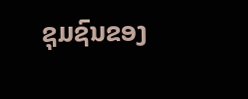ຊຸມຊົນຂອງ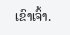ເຂົາເຈົ້າ.